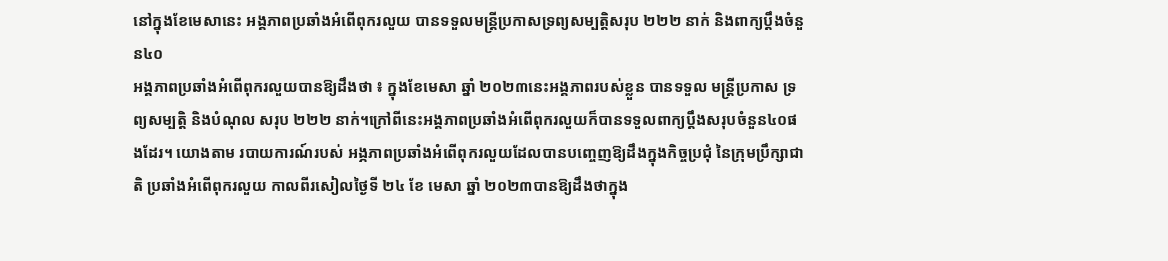នៅក្នុងខែមេសានេះ អង្គភាពប្រឆាំងអំពើពុករលួយ បានទទួលមន្រ្តីប្រកាសទ្រព្យសម្បត្តិសរុប ២២២ នាក់ និងពាក្យប្តឹងចំនួន៤០
អង្គភាពប្រឆាំងអំពើពុករលួយបានឱ្យដឹងថា ៖ ក្នុងខែមេសា ឆ្នាំ ២០២៣នេះអង្គភាពរបស់ខ្លួន បានទទួល មន្រ្តីប្រកាស ទ្រព្យសម្បត្តិ និងបំណុល សរុប ២២២ នាក់។ក្រៅពីនេះអង្គភាពប្រឆាំងអំពើពុករលួយក៏បានទទួលពាក្យប្តឹងសរុបចំនួន៤០ផងដែរ។ យោងតាម របាយការណ៍របស់ អង្ភភាពប្រឆាំងអំពើពុករលួយដែលបានបញ្ចេញឱ្យដឹងក្នុងកិច្ចប្រជុំ នៃក្រុមប្រឹក្សាជាតិ ប្រឆាំងអំពើពុករលួយ កាលពីរសៀលថ្ងៃទី ២៤ ខែ មេសា ឆ្នាំ ២០២៣បានឱ្យដឹងថាក្នុង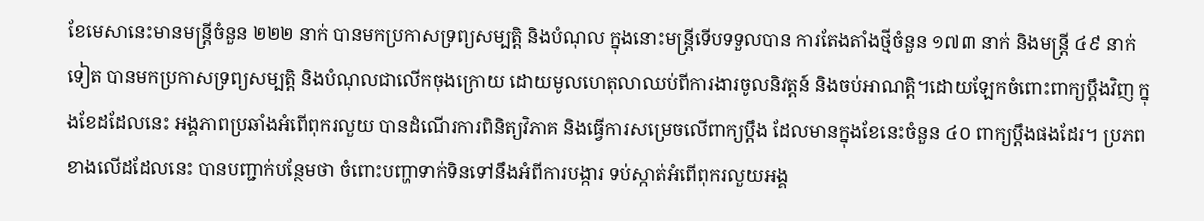ខែមេសានេះមានមន្ត្រីចំនួន ២២២ នាក់ បានមកប្រកាសទ្រព្យសម្បត្តិ និងបំណុល ក្នុងនោះមន្ត្រីទើបទទួលបាន ការតែងតាំងថ្មីចំនួន ១៧៣ នាក់ និងមន្ត្រី ៤៩ នាក់ ទៀត បានមកប្រកាសទ្រព្យសម្បត្តិ និងបំណុលជាលើកចុងក្រោយ ដោយមូលហេតុលាឈប់ពីការងារចូលនិវត្តន៍ និងចប់អាណត្តិ។ដោយឡែកចំពោះពាក្យប្តឹងវិញ ក្នុងខែដដែលនេះ អង្គភាពប្រឆាំងអំពើពុករលួយ បានដំណើរការពិនិត្យវិភាគ និងធ្វើការសម្រេចលើពាក្យប្ដឹង ដែលមានក្នុងខែនេះចំនួន ៤០ ពាក្យប្ដឹងផងដែរ។ ប្រភពខាងលើដដែលនេះ បានបញ្ជាក់បន្ថែមថា ចំពោះបញ្ហាទាក់ទិនទៅនឹងអំពីការបង្ការ ទប់ស្កាត់អំពើពុករលួយអង្គ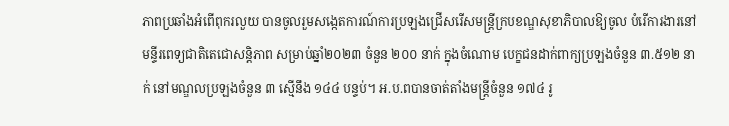ភាពប្រឆាំងអំពើពុករលួយ បានចូលរួមសង្កេតការណ៍ការប្រឡងជ្រើសរើសមន្ត្រីក្របខណ្ឌសុខាភិបាលឱ្យចូល បំរើការងារនៅមន្ទីរពេទ្យជាតិតេជោសន្តិភាព សម្រាប់ឆ្នាំ២០២៣ ចំនួន ២០០ នាក់ ក្នុងចំណោម បេក្ខជនដាក់ពាក្យប្រឡងចំនួន ៣.៥១២ នាក់ នៅមណ្ឌលប្រឡងចំនួន ៣ ស្មើនឹង ១៤៤ បន្ទប់។ អ.ប.ពបានចាត់តាំងមន្ត្រីចំនួន ១៧៤ រូ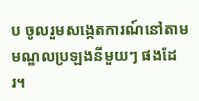ប ចូលរួមសង្កេតការណ៍នៅតាមមណ្ឌលប្រឡងនីមួយៗ ផងដែរ។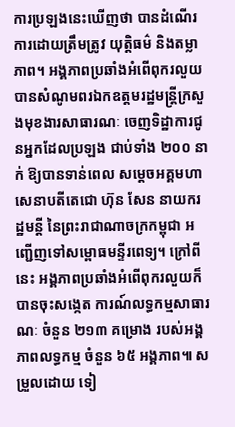ការប្រឡងនេះឃើញថា បានដំណើរការដោយត្រឹមត្រូវ យុត្តិធម៌ និងតម្លាភាព។ អង្គភាពប្រឆាំងអំពើពុករលួយ បានសំណូមពរឯកឧត្តមរដ្ឋមន្ត្រីក្រសួងមុខងារសាធារណៈ ចេញទិដ្ឋាការជូនអ្នកដែលប្រឡង ជាប់ទាំង ២០០ នាក់ ឱ្យបានទាន់ពេល សម្តេចអគ្គមហាសេនាបតីតេជោ ហ៊ុន សែន នាយករដ្ឋមន្តី នៃព្រះរាជាណាចក្រកម្ពុជា អញ្ជើញទៅសម្ពោធមន្ទីរពេទ្យ។ ក្រៅពីនេះ អង្គភាពប្រឆាំងអំពើពុករលួយក៏ បានចុះសង្កេត ការណ៍លទ្ធកម្មសាធារណៈ ចំនួន ២១៣ គម្រោង របស់អង្គភាពលទ្ធកម្ម ចំនួន ៦៥ អង្គភាព៕ សម្រួលដោយ ទៀ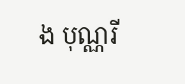ង បុណ្ណរី